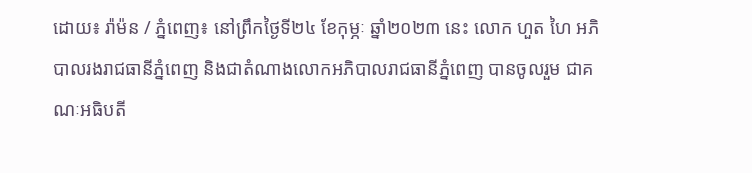ដោយ៖ រ៉ាម៉ន / ភ្នំពេញ៖ នៅព្រឹកថ្ងៃទី២៤ ខែកុម្ភៈ ឆ្នាំ២០២៣ នេះ លោក ហួត ហៃ អភិបាលរងរាជធានីភ្នំពេញ និងជាតំណាងលោកអភិបាលរាជធានីភ្នំពេញ បានចូលរួម ជាគណៈអធិបតី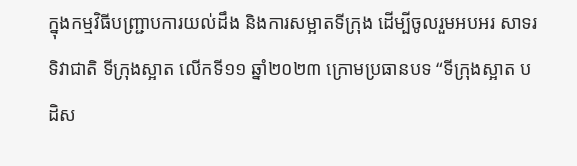ក្នុងកម្មវិធីបញ្រ្ជាបការយល់ដឹង និងការសម្អាតទីក្រុង ដើម្បីចូលរួមអបអរ សាទរទិវាជាតិ ទីក្រុងស្អាត លើកទី១១ ឆ្នាំ២០២៣ ក្រោមប្រធានបទ “ទីក្រុងស្អាត បដិស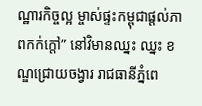ណ្ឋារកិច្ចល្អ ម្ចាស់ផ្ទះកម្ពុជាផ្តល់ភាពកក់ក្តៅ” នៅវិមានឈ្នះ ឈ្នះ ខណ្ឌជ្រោយចង្វារ រាជធានីភ្នំពេ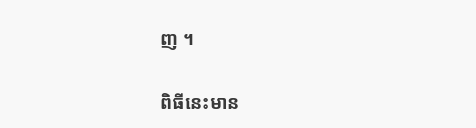ញ ។

ពិធីនេះមាន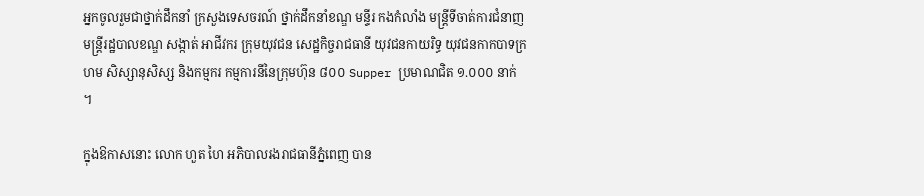អ្នកចូលរួមជាថ្នាក់ដឹកនាំ ក្រសួងទេសចរណ៍ ថ្នាក់ដឹកនាំខណ្ឌ មន្ទីរ កងកំលាំង មន្រ្តីទីចាត់ការជំនាញ មន្រ្តីរដ្ឋបាលខណ្ឌ សង្កាត់ អាជីវករ ក្រុមយុវជន សេដ្ឋកិច្ចរាជធានី យុវជនកាយរិទ្ធ យុវជនកាកបាទក្រហម សិស្សានុសិស្ស និងកម្មករ កម្មការនីនៃក្រុមហ៊ុន ៨០០ Supper ប្រមាណជិត ១.០០០ នាក់ ។

ក្នុងឱកាសនោះ លោក ហួត ហៃ អភិបាលរងរាជធានីភ្នំពេញ បាន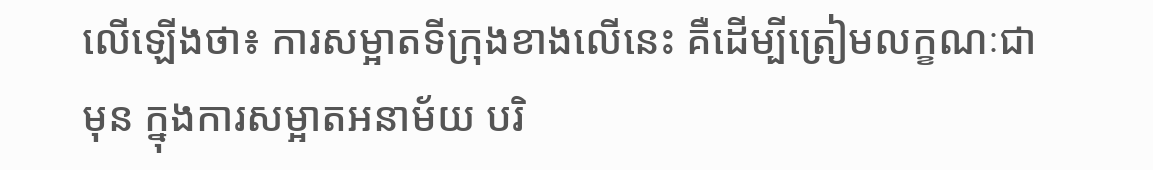លើឡើងថា៖ ការសម្អាតទីក្រុងខាងលើនេះ គឺដើម្បីត្រៀមលក្ខណៈជាមុន ក្នុងការសម្អាតអនាម័យ បរិ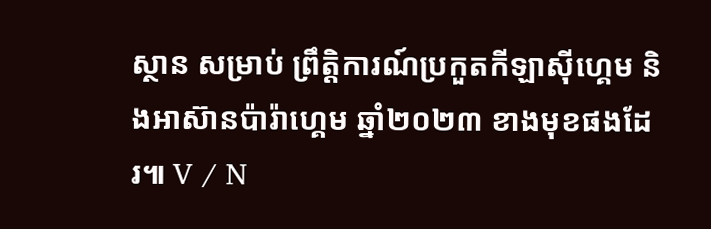ស្ថាន សម្រាប់ ព្រឹត្តិការណ៍ប្រកួតកីឡាសុីហ្គេម និងអាស៊ានប៉ារ៉ាហ្គេម ឆ្នាំ២០២៣ ខាងមុខផងដែរ៕ V / N